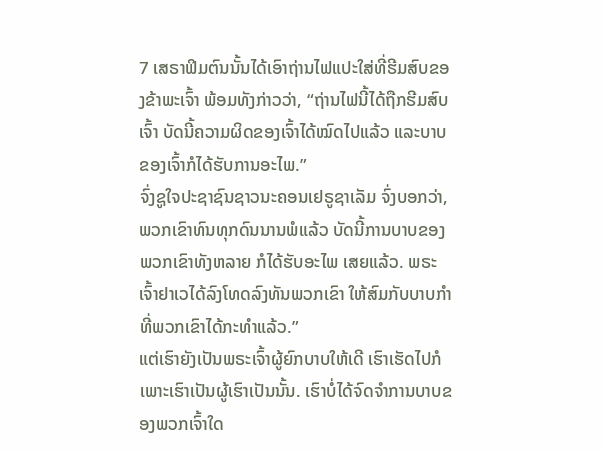7 ເສຣາຟິມຕົນນັ້ນໄດ້ເອົາຖ່ານໄຟແປະໃສ່ທີ່ຮີມສົບຂອງຂ້າພະເຈົ້າ ພ້ອມທັງກ່າວວ່າ, “ຖ່ານໄຟນີ້ໄດ້ຖືກຮີມສົບເຈົ້າ ບັດນີ້ຄວາມຜິດຂອງເຈົ້າໄດ້ໝົດໄປແລ້ວ ແລະບາບຂອງເຈົ້າກໍໄດ້ຮັບການອະໄພ.”
ຈົ່ງຊູໃຈປະຊາຊົນຊາວນະຄອນເຢຣູຊາເລັມ ຈົ່ງບອກວ່າ, ພວກເຂົາທົນທຸກດົນນານພໍແລ້ວ ບັດນີ້ການບາບຂອງພວກເຂົາທັງຫລາຍ ກໍໄດ້ຮັບອະໄພ ເສຍແລ້ວ. ພຣະເຈົ້າຢາເວໄດ້ລົງໂທດລົງທັນພວກເຂົາ ໃຫ້ສົມກັບບາບກຳທີ່ພວກເຂົາໄດ້ກະທຳແລ້ວ.”
ແຕ່ເຮົາຍັງເປັນພຣະເຈົ້າຜູ້ຍົກບາບໃຫ້ເດີ ເຮົາເຮັດໄປກໍເພາະເຮົາເປັນຜູ້ເຮົາເປັນນັ້ນ. ເຮົາບໍ່ໄດ້ຈົດຈຳການບາບຂອງພວກເຈົ້າໃດ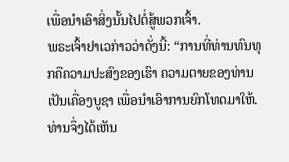ເພື່ອນຳເອົາສິ່ງນັ້ນໄປຕໍ່ສູ້ພວກເຈົ້າ.
ພຣະເຈົ້າຢາເວກ່າວວ່າດັ່ງນີ້: “ການທີ່ທ່ານທົນທຸກຄືຄວາມປະສົງຂອງເຮົາ ຄວາມຕາຍຂອງທ່ານເປັນເຄື່ອງບູຊາ ເພື່ອນຳເອົາການຍົກໂທດມາໃຫ້. ທ່ານຈຶ່ງໄດ້ເຫັນ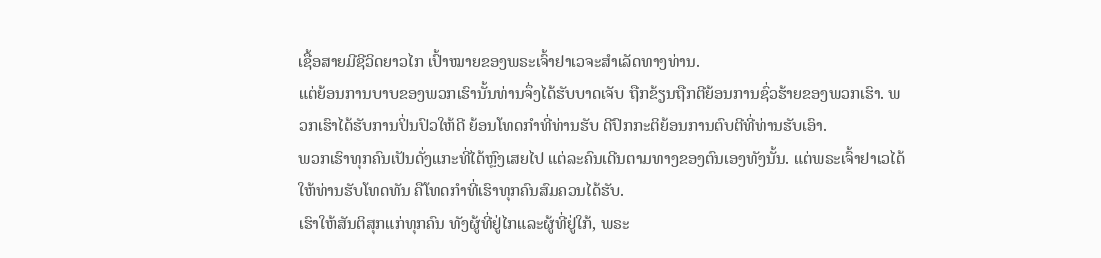ເຊື້ອສາຍມີຊີວິດຍາວໄກ ເປົ້າໝາຍຂອງພຣະເຈົ້າຢາເວຈະສຳເລັດທາງທ່ານ.
ແຕ່ຍ້ອນການບາບຂອງພວກເຮົານັ້ນທ່ານຈຶ່ງໄດ້ຮັບບາດເຈັບ ຖືກຂ້ຽນຖືກຕີຍ້ອນການຊົ່ວຮ້າຍຂອງພວກເຮົາ. ພວກເຮົາໄດ້ຮັບການປິ່ນປົວໃຫ້ດີ ຍ້ອນໂທດກຳທີ່ທ່ານຮັບ ດີປົກກະຕິຍ້ອນການຕົບຕີທີ່ທ່ານຮັບເອົາ.
ພວກເຮົາທຸກຄົນເປັນດັ່ງແກະທີ່ໄດ້ຫຼົງເສຍໄປ ແຕ່ລະຄົນເດີນຕາມທາງຂອງຕົນເອງທັງນັ້ນ. ແຕ່ພຣະເຈົ້າຢາເວໄດ້ໃຫ້ທ່ານຮັບໂທດທັນ ຄືໂທດກຳທີ່ເຮົາທຸກຄົນສົມຄວນໄດ້ຮັບ.
ເຮົາໃຫ້ສັນຕິສຸກແກ່ທຸກຄົນ ທັງຜູ້ທີ່ຢູ່ໄກແລະຜູ້ທີ່ຢູ່ໃກ້, ພຣະ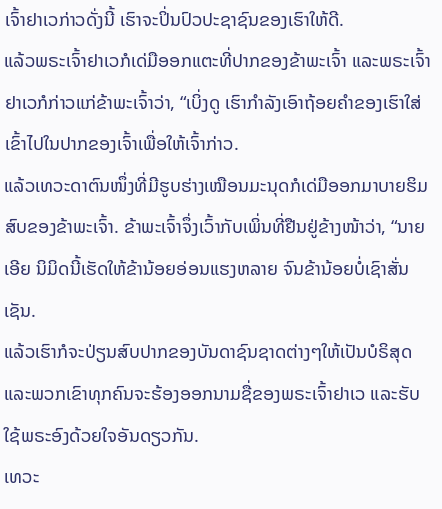ເຈົ້າຢາເວກ່າວດັ່ງນີ້ ເຮົາຈະປິ່ນປົວປະຊາຊົນຂອງເຮົາໃຫ້ດີ.
ແລ້ວພຣະເຈົ້າຢາເວກໍເດ່ມືອອກແຕະທີ່ປາກຂອງຂ້າພະເຈົ້າ ແລະພຣະເຈົ້າຢາເວກໍກ່າວແກ່ຂ້າພະເຈົ້າວ່າ, “ເບິ່ງດູ ເຮົາກຳລັງເອົາຖ້ອຍຄຳຂອງເຮົາໃສ່ເຂົ້າໄປໃນປາກຂອງເຈົ້າເພື່ອໃຫ້ເຈົ້າກ່າວ.
ແລ້ວເທວະດາຕົນໜຶ່ງທີ່ມີຮູບຮ່າງເໝືອນມະນຸດກໍເດ່ມືອອກມາບາຍຮິມສົບຂອງຂ້າພະເຈົ້າ. ຂ້າພະເຈົ້າຈຶ່ງເວົ້າກັບເພິ່ນທີ່ຢືນຢູ່ຂ້າງໜ້າວ່າ, “ນາຍເອີຍ ນິມິດນີ້ເຮັດໃຫ້ຂ້ານ້ອຍອ່ອນແຮງຫລາຍ ຈົນຂ້ານ້ອຍບໍ່ເຊົາສັ່ນເຊັນ.
ແລ້ວເຮົາກໍຈະປ່ຽນສົບປາກຂອງບັນດາຊົນຊາດຕ່າງໆໃຫ້ເປັນບໍຣິສຸດ ແລະພວກເຂົາທຸກຄົນຈະຮ້ອງອອກນາມຊື່ຂອງພຣະເຈົ້າຢາເວ ແລະຮັບໃຊ້ພຣະອົງດ້ວຍໃຈອັນດຽວກັນ.
ເທວະ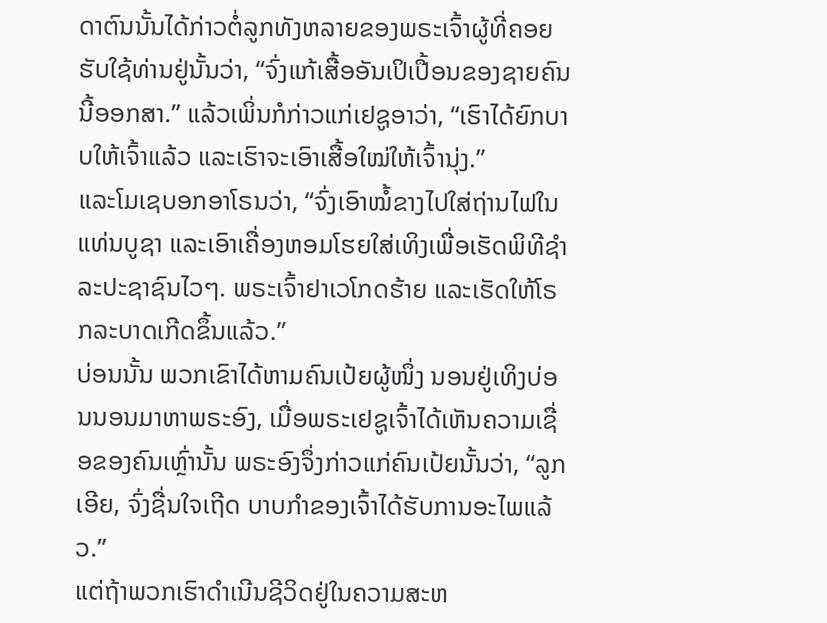ດາຕົນນັ້ນໄດ້ກ່າວຕໍ່ລູກທັງຫລາຍຂອງພຣະເຈົ້າຜູ້ທີ່ຄອຍຮັບໃຊ້ທ່ານຢູ່ນັ້ນວ່າ, “ຈົ່ງແກ້ເສື້ອອັນເປິເປື້ອນຂອງຊາຍຄົນນີ້ອອກສາ.” ແລ້ວເພິ່ນກໍກ່າວແກ່ເຢຊູອາວ່າ, “ເຮົາໄດ້ຍົກບາບໃຫ້ເຈົ້າແລ້ວ ແລະເຮົາຈະເອົາເສື້ອໃໝ່ໃຫ້ເຈົ້ານຸ່ງ.”
ແລະໂມເຊບອກອາໂຣນວ່າ, “ຈົ່ງເອົາໝໍ້ຂາງໄປໃສ່ຖ່ານໄຟໃນແທ່ນບູຊາ ແລະເອົາເຄື່ອງຫອມໂຮຍໃສ່ເທິງເພື່ອເຮັດພິທີຊຳລະປະຊາຊົນໄວໆ. ພຣະເຈົ້າຢາເວໂກດຮ້າຍ ແລະເຮັດໃຫ້ໂຣກລະບາດເກີດຂຶ້ນແລ້ວ.”
ບ່ອນນັ້ນ ພວກເຂົາໄດ້ຫາມຄົນເປ້ຍຜູ້ໜຶ່ງ ນອນຢູ່ເທິງບ່ອນນອນມາຫາພຣະອົງ, ເມື່ອພຣະເຢຊູເຈົ້າໄດ້ເຫັນຄວາມເຊື່ອຂອງຄົນເຫຼົ່ານັ້ນ ພຣະອົງຈຶ່ງກ່າວແກ່ຄົນເປ້ຍນັ້ນວ່າ, “ລູກເອີຍ, ຈົ່ງຊື່ນໃຈເຖີດ ບາບກຳຂອງເຈົ້າໄດ້ຮັບການອະໄພແລ້ວ.”
ແຕ່ຖ້າພວກເຮົາດຳເນີນຊີວິດຢູ່ໃນຄວາມສະຫ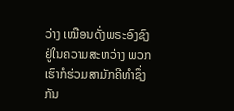ວ່າງ ເໝືອນດັ່ງພຣະອົງຊົງຢູ່ໃນຄວາມສະຫວ່າງ ພວກເຮົາກໍຮ່ວມສາມັກຄີທຳຊຶ່ງກັນ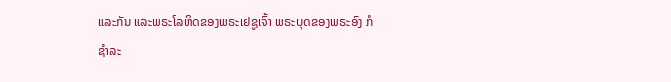ແລະກັນ ແລະພຣະໂລຫິດຂອງພຣະເຢຊູເຈົ້າ ພຣະບຸດຂອງພຣະອົງ ກໍຊຳລະ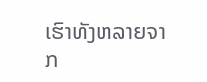ເຮົາທັງຫລາຍຈາກ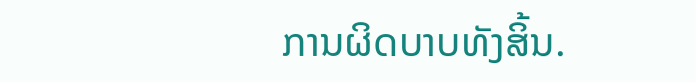ການຜິດບາບທັງສິ້ນ.